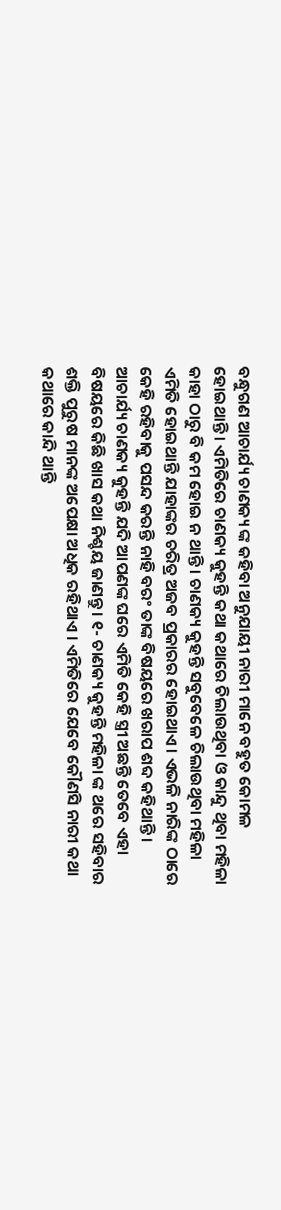ବନ୍ଧୁଗଣ ଆଚାର୍ଯ୍ୟ ଚାଣକ୍ୟ ଙ୍କ କହିବା ଅନୁଯାୟୀ ନାରୀ ମାନେ ବହୁତ କୋମଳ ହୋଇଥାନ୍ତି । ଏମିତିରେ ଚାଣକ୍ୟ କୁହନ୍ତି କଥା କଥାରେ ଚିଲାଉଥିବା ଓ କାନ୍ଦୁ ଥିବା ମହିଳା କାହା ଠାରୁ ବି କମ ହୋଇ ନ ଥାନ୍ତି । ଚାଣକ୍ୟ କୁହନ୍ତି ସବୁବେଳେ ଚିଲାଉଥିବା ମହିଳା ଏମିତି ହୋଇଥାନ୍ତି ଯାହାଙ୍କର ଚରିତ୍ର ଅଜବ ପ୍ରକାରର ହୋଇଥାଏ । ଏଭଳି ନାରିଙ୍କ ଠାରେ କେହି ରହିବାକୁ ପସନ୍ଦ କରନ୍ତି ନାହି ବରଂ ତାଙ୍କ ବିଷୟରେ ଖରାପ ଶବ୍ଦ କହିଥାନ୍ତି ।
ଆଚାର୍ଯ୍ୟ ଚାଣକ୍ୟ କୁହନ୍ତି ଯଦି ଆପଣଙ୍କ ଘରେ ଏମିତି କେହି ସ୍ତ୍ରୀ ଅଛନ୍ତି ତେବେ ଏହା ବିଷୟରେ କିଛି ଖାସ କଥା ନିଶ୍ଚୟ ଜାଣନ୍ତୁ । ୧- ଚାଣକ୍ୟ କୁହନ୍ତି ମହିଳା ଙ୍କ ଥରେ ସହିବାର ଶକ୍ତି ପୁରୁଷ ମାନଙ୍କ ଅପେକ୍ଷା ଅଧିକ ରହିଥାଏ । ଏମିତିରେ ଯେବେ କୌଣସି ନାରୀ କଥା କଥାରେ କାନ୍ଦି ଥାନ୍ତି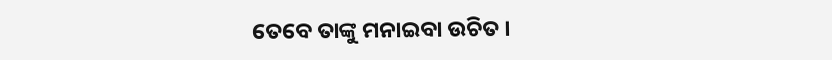ତେବେ ତାଙ୍କୁ ମନାଇବା ଉଚିତ ।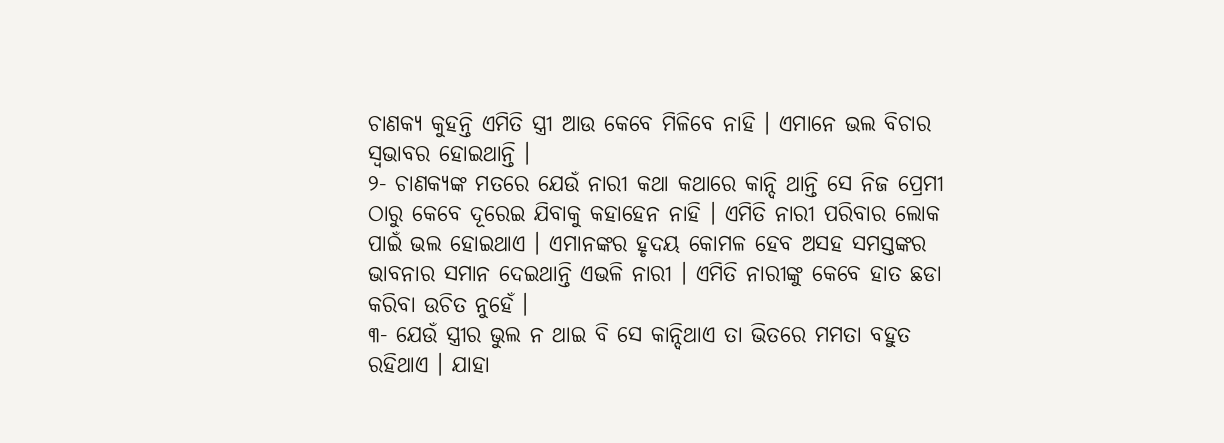ଚାଣକ୍ୟ କୁହନ୍ତି ଏମିତି ସ୍ତ୍ରୀ ଆଉ କେବେ ମିଳିବେ ନାହି । ଏମାନେ ଭଲ ବିଚାର ସ୍ଵଭାବର ହୋଇଥାନ୍ତି ।
୨- ଚାଣକ୍ୟଙ୍କ ମତରେ ଯେଉଁ ନାରୀ କଥା କଥାରେ କାନ୍ଦି ଥାନ୍ତି ସେ ନିଜ ପ୍ରେମୀ ଠାରୁ କେବେ ଦୂରେଇ ଯିବାକୁ କହାହେନ ନାହି । ଏମିତି ନାରୀ ପରିବାର ଲୋକ ପାଇଁ ଭଲ ହୋଇଥାଏ । ଏମାନଙ୍କର ହୃଦୟ କୋମଳ ହେବ ଅସହ ସମସ୍ତଙ୍କର ଭାବନାର ସମାନ ଦେଇଥାନ୍ତି ଏଭଳି ନାରୀ । ଏମିତି ନାରୀଙ୍କୁ କେବେ ହାତ ଛଡା କରିବା ଉଚିତ ନୁହେଁ ।
୩- ଯେଉଁ ସ୍ତ୍ରୀର ଭୁଲ ନ ଥାଇ ବି ସେ କାନ୍ଦିଥାଏ ତା ଭିତରେ ମମତା ବହୁତ ରହିଥାଏ । ଯାହା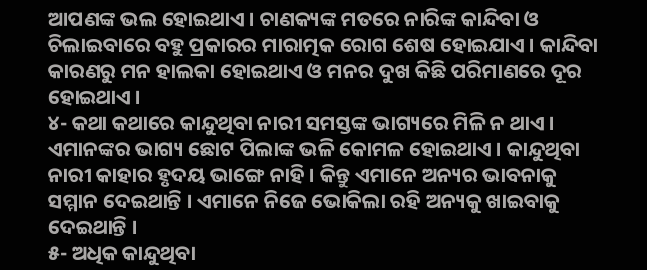ଆପଣଙ୍କ ଭଲ ହୋଇଥାଏ । ଚାଣକ୍ୟଙ୍କ ମତରେ ନାରିଙ୍କ କାନ୍ଦିବା ଓ ଚିଲାଇବାରେ ବହୁ ପ୍ରକାରର ମାରାତ୍ମକ ରୋଗ ଶେଷ ହୋଇଯାଏ । କାନ୍ଦିବା କାରଣରୁ ମନ ହାଲକା ହୋଇଥାଏ ଓ ମନର ଦୁଖ କିଛି ପରିମାଣରେ ଦୂର ହୋଇଥାଏ ।
୪- କଥା କଥାରେ କାନ୍ଦୁଥିବା ନାରୀ ସମସ୍ତଙ୍କ ଭାଗ୍ୟରେ ମିଳି ନ ଥାଏ । ଏମାନଙ୍କର ଭାଗ୍ୟ ଛୋଟ ପିଲାଙ୍କ ଭଳି କୋମଳ ହୋଇଥାଏ । କାନ୍ଦୁଥିବା ନାରୀ କାହାର ହୃଦୟ ଭାଙ୍ଗେ ନାହି । କିନ୍ତୁ ଏମାନେ ଅନ୍ୟର ଭାବନାକୁ ସମ୍ମାନ ଦେଇଥାନ୍ତି । ଏମାନେ ନିଜେ ଭୋକିଲା ରହି ଅନ୍ୟକୁ ଖାଇବାକୁ ଦେଇଥାନ୍ତି ।
୫- ଅଧିକ କାନ୍ଦୁଥିବା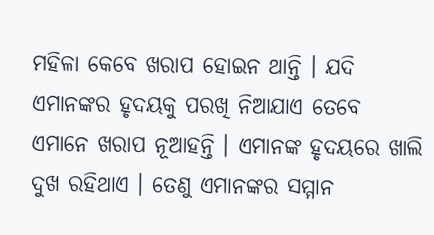ମହିଳା କେବେ ଖରାପ ହୋଇନ ଥାନ୍ତି । ଯଦି ଏମାନଙ୍କର ହୃଦୟକୁ ପରଖି ନିଆଯାଏ ତେବେ ଏମାନେ ଖରାପ ନୂଆହନ୍ତି । ଏମାନଙ୍କ ହୃଦୟରେ ଖାଲି ଦୁଖ ରହିଥାଏ । ତେଣୁ ଏମାନଙ୍କର ସମ୍ମାନ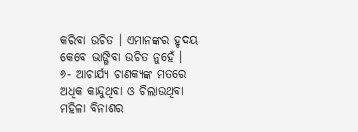କରିବା ଉଚିତ । ଏମାନଙ୍କର ହୃଦୟ କେବେ ଭାଙ୍ଗିବା ଉଚିତ ନୁହେଁ ।
୬- ଆଚାର୍ଯ୍ୟ ଚାଣକ୍ୟଙ୍କ ମତରେ ଅଧିକ କାନ୍ଦୁଥିବା ଓ ଚିଲାଉଥିବା ମହିଳା ବିନାଶର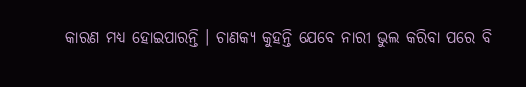କାରଣ ମଧ୍ୟ ହୋଇପାରନ୍ତି । ଚାଣକ୍ୟ କୁହନ୍ତି ଯେବେ ନାରୀ ଭୁଲ କରିବା ପରେ ବି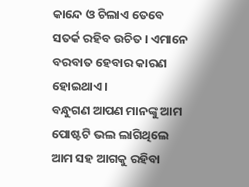କାନ୍ଦେ ଓ ଚିଲାଏ ତେବେ ସତର୍କ ରହିବ ଉଚିତ । ଏମାନେ ବରବାତ ହେବାର କାରଣ ହୋଇଥାଏ ।
ବନ୍ଧୁଗଣ ଆପଣ ମାନଙ୍କୁ ଆମ ପୋଷ୍ଟଟି ଭଲ ଲାଗିଥିଲେ ଆମ ସହ ଆଗକୁ ରହିବା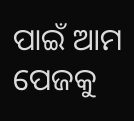ପାଇଁ ଆମ ପେଜକୁ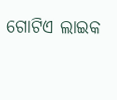ଗୋଟିଏ ଲାଇକ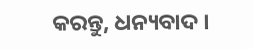କରନ୍ତୁ, ଧନ୍ୟବାଦ ।